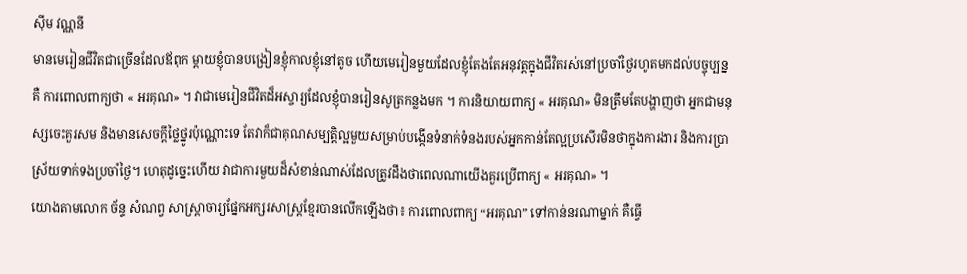សុីម វណ្ណនី
មានមេរៀនជីវិតជាច្រើនដែលឪពុក ម្ដាយខ្ញុំបានបង្រៀនខ្ញុំកាលខ្ញុំនៅតូច ហើយមេរៀនមួយដែលខ្ញុំតែងតែអនុវត្តក្នុងជីវិតរស់នៅប្រចាំថ្ងៃរហូតមកដល់បច្ចុប្បន្នគឺ ការពោលពាក្យថា « អរគុណ» ។ វាជាមេរៀនជីវិតដ៏អស្ចារ្យដែលខ្ញុំបានរៀនសូត្រកន្លងមក ។ ការនិយាយពាក្យ « អរគុណ» មិនត្រឹមតែបង្ហាញថា អ្នកជាមនុស្សចេះគួរសម និងមានសេចក្ដីថ្លៃថ្នូរប៉ុណ្ណោះទេ តែវាក៏ជាគុណសម្បត្តិល្អមួយសម្រាប់បង្កើនទំនាក់ទំនងរបស់អ្នកកាន់តែល្អប្រសើរមិនថាក្នុងការងារ និងការប្រា ស្រ័យទាក់ទងប្រចាំថ្ងៃ។ ហេតុដូច្នេះហើយ វាជាការមួយដ៏សំខាន់ណាស់ដែលត្រូវដឹងថាពេលណាយើងគួរប្រើពាក្យ « អរគុណ» ។
យោងតាមលោក ច័ន្ទ សំណព្វ សាស្រ្ដាចារ្យផ្នែកអក្សរសាស្រ្ដខ្មែរបានលើកឡើងថា៖ ការពោលពាក្យ “អរគុណ” ទៅកាន់នរណាម្នាក់ គឺធ្វើ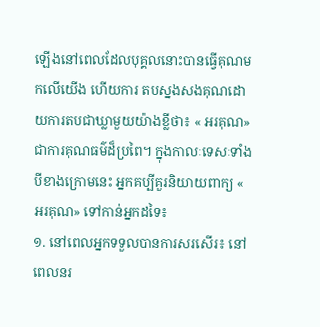ឡើងនៅពេលដែលបុគ្គលនោះបានធ្វើគុណមកលើយើង ហើយការ តបស្នងសងគុណដោយការតបជាឃ្លាមួយយ៉ាងខ្លីថា៖ « អរគុណ» ជាការគុណធម៌ដ៏ប្រពៃ។ ក្នុងកាលៈទេសៈទាំងបីខាងក្រោមនេះ អ្នកគប្បីគួរនិយាយពាក្យ « អរគុណ» ទៅកាន់អ្នកដទៃ៖
១. នៅពេលអ្នកទទួលបានការសរសើរ៖ នៅពេលនរ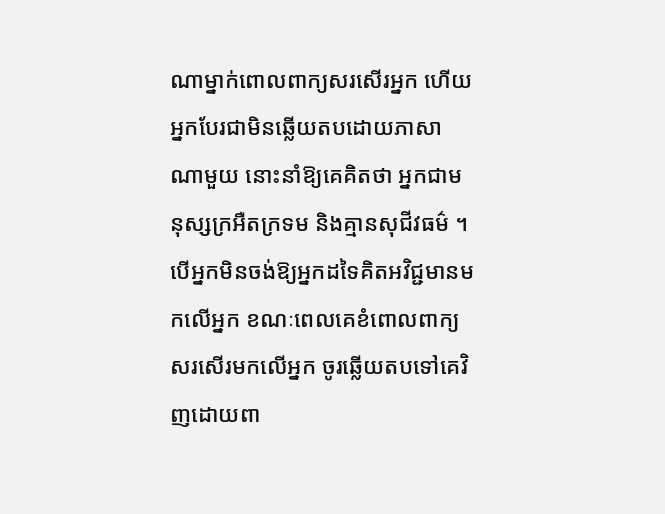ណាម្នាក់ពោលពាក្យសរសើរអ្នក ហើយអ្នកបែរជាមិនឆ្លើយតបដោយភាសាណាមួយ នោះនាំឱ្យគេគិតថា អ្នកជាមនុស្សក្រអឺតក្រទម និងគ្មានសុជីវធម៌ ។ បើអ្នកមិនចង់ឱ្យអ្នកដទៃគិតអវិជ្ជមានមកលើអ្នក ខណៈពេលគេខំពោលពាក្យសរសើរមកលើអ្នក ចូរឆ្លើយតបទៅគេវិញដោយពា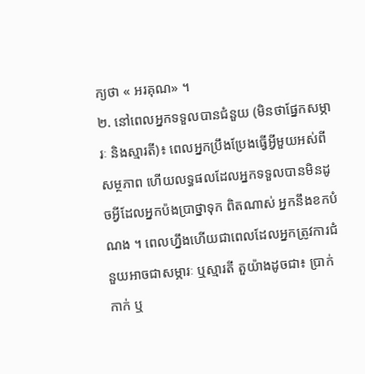ក្យថា « អរគុណ» ។
២. នៅពេលអ្នកទទួលបានជំនួយ (មិនថាផ្នែកសម្ភារៈ និងស្មារតី)៖ ពេលអ្នកប្រឹងប្រែងធ្វើអ្វីមួយអស់ពីសម្ថភាព ហើយលទ្ធផលដែលអ្នកទទួលបានមិនដូចអ្វីដែលអ្នកប៉ងប្រាថ្នាទុក ពិតណាស់ អ្នកនឹងខកបំណង ។ ពេលហ្នឹងហើយជាពេលដែលអ្នកត្រូវការជំនួយអាចជាសម្ភារៈ ឬស្មារតី តួយ៉ាងដូចជា៖ ប្រាក់កាក់ ឬ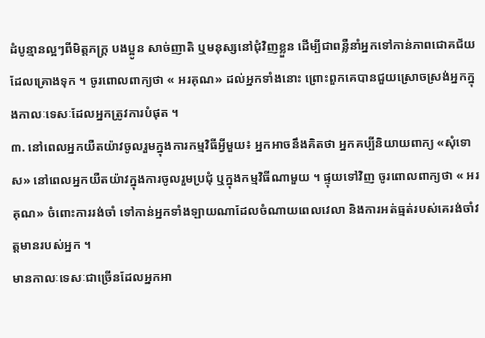ដំបូន្មានល្អៗពីមិត្តភក្ដ្រ បងប្អូន សាច់ញាតិ ឬមនុស្សនៅជុំវិញខ្លួន ដើម្បីជាពន្លឺនាំអ្នកទៅកាន់ភាពជោគជ័យដែលគ្រោងទុក ។ ចូរពោលពាក្យថា « អរគុណ» ដល់អ្នកទាំងនោះ ព្រោះពួកគេបានជួយស្រោចស្រង់អ្នកក្នុងកាលៈទេសៈដែលអ្នកត្រូវការបំផុត ។
៣. នៅពេលអ្នកយឺតយ៉ាវចូលរួមក្នុងការកម្មវិធីអ្វីមួយ៖ អ្នកអាចនឹងគិតថា អ្នកគប្បីនិយាយពាក្យ «សុំទោស» នៅពេលអ្នកយឺតយ៉ាវក្នុងការចូលរួមប្រជុំ ឬក្នុងកម្មវិធីណាមួយ ។ ផ្ទុយទៅវិញ ចូរពោលពាក្យថា « អរគុណ» ចំពោះការរង់ចាំ ទៅកាន់អ្នកទាំងឡាយណាដែលចំណាយពេលវេលា និងការអត់ធ្មត់របស់គេរង់ចាំវត្តមានរបស់អ្នក ។
មានកាលៈទេសៈជាច្រើនដែលអ្នកអា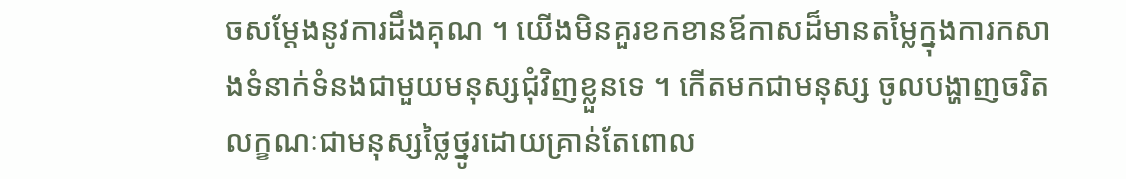ចសម្ដែងនូវការដឹងគុណ ។ យើងមិនគួរខកខានឪកាសដ៏មានតម្លៃក្នុងការកសាងទំនាក់ទំនងជាមួយមនុស្សជុំវិញខ្លួនទេ ។ កើតមកជាមនុស្ស ចូលបង្ហាញចរិតលក្ខណៈជាមនុស្សថ្លៃថ្នូរដោយគ្រាន់តែពោល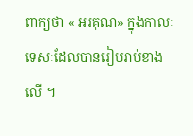ពាក្យថា « អរគុណ» ក្នុងកាលៈទេសៈដែលបានរៀបរាប់ខាងលើ ។